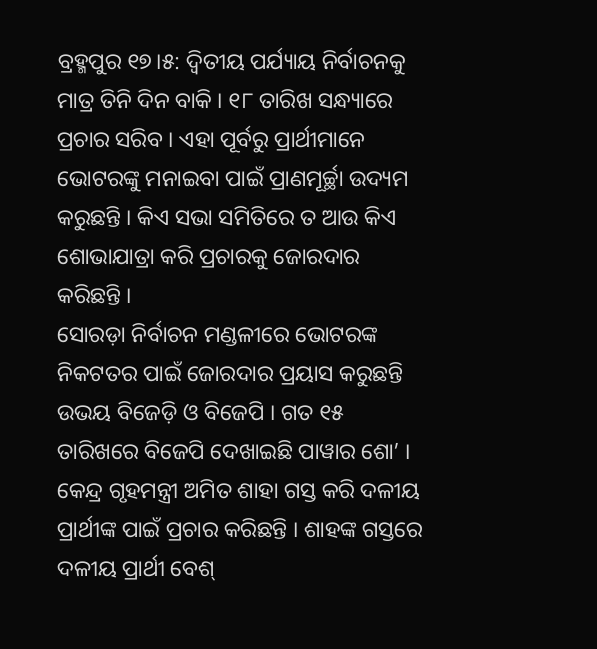ବ୍ରହ୍ମପୁର ୧୭।୫: ଦ୍ଵିତୀୟ ପର୍ଯ୍ୟାୟ ନିର୍ବାଚନକୁ ମାତ୍ର ତିନି ଦିନ ବାକି । ୧୮ ତାରିଖ ସନ୍ଧ୍ୟାରେ ପ୍ରଚାର ସରିବ । ଏହା ପୂର୍ବରୁ ପ୍ରାର୍ଥୀମାନେ ଭୋଟରଙ୍କୁ ମନାଇବା ପାଇଁ ପ୍ରାଣମୂର୍ଚ୍ଛା ଉଦ୍ୟମ କରୁଛନ୍ତି । କିଏ ସଭା ସମିତିରେ ତ ଆଉ କିଏ ଶୋଭାଯାତ୍ରା କରି ପ୍ରଚାରକୁ ଜୋରଦାର କରିଛନ୍ତି ।
ସୋରଡ଼ା ନିର୍ବାଚନ ମଣ୍ଡଳୀରେ ଭୋଟରଙ୍କ ନିକଟତର ପାଇଁ ଜୋରଦାର ପ୍ରୟାସ କରୁଛନ୍ତି ଉଭୟ ବିଜେଡ଼ି ଓ ବିଜେପି । ଗତ ୧୫ ତାରିଖରେ ବିଜେପି ଦେଖାଇଛି ପାୱାର ଶୋ’ । କେନ୍ଦ୍ର ଗୃହମନ୍ତ୍ରୀ ଅମିତ ଶାହା ଗସ୍ତ କରି ଦଳୀୟ ପ୍ରାର୍ଥୀଙ୍କ ପାଇଁ ପ୍ରଚାର କରିଛନ୍ତି । ଶାହଙ୍କ ଗସ୍ତରେ ଦଳୀୟ ପ୍ରାର୍ଥୀ ବେଶ୍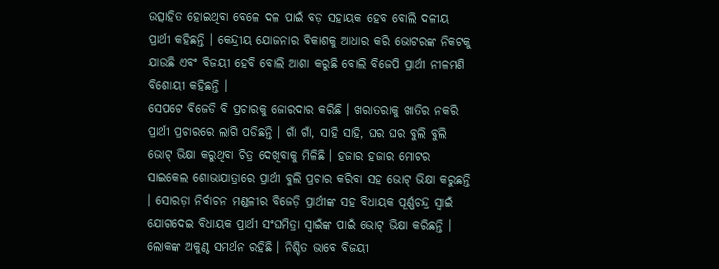ଉତ୍ସାହିତ ହୋଇଥିବା ବେଳେ ଦଳ ପାଇଁ ବଡ଼ ସହାୟକ ହେବ ବୋଲି ଦଳୀୟ ପ୍ରାର୍ଥୀ କହିଛନ୍ତି । କେନ୍ଦ୍ରୀୟ ଯୋଜନାର ବିକାଶକୁ ଆଧାର କରି ଭୋଟରଙ୍କ ନିକଟକୁ ଯାଉଛି ଏବଂ ବିଜୟୀ ହେବି ବୋଲି ଆଶା କରୁଛି ବୋଲି ବିଜେପି ପ୍ରାର୍ଥୀ ନୀଳମଣି ବିଶୋୟୀ କହିଛନ୍ତି ।
ସେପଟେ ବିଜେଡି ବି ପ୍ରଚାରକୁ ଜୋରଦାର କରିଛି । ଖରାତରାକୁ ଖାତିର ନକରି ପ୍ରାର୍ଥୀ ପ୍ରଚାରରେ ଲାଗି ପଡିଛନ୍ତି । ଗାଁ ଗାଁ, ସାହି ସାହି, ଘର ଘର ବୁଲି ବୁଲି ଭୋଟ୍ ଭିକ୍ଷା କରୁଥିବା ଚିତ୍ର ଦେଖିବାକୁ ମିଳିଛି । ହଜାର ହଜାର ମୋଟର ସାଇକେଲ ଶୋଭାଯାତ୍ରାରେ ପ୍ରାର୍ଥୀ ବୁଲି ପ୍ରଚାର କରିବା ସହ ଭୋଟ୍ ଭିକ୍ଷା କରୁଛନ୍ତି । ସୋରଡ଼ା ନିର୍ବାଚନ ମଣ୍ଡଳୀର ବିଜେଡ଼ି ପ୍ରାର୍ଥୀଙ୍କ ସହ ବିଧାୟକ ପୂର୍ଣ୍ଣଚନ୍ଦ୍ର ସ୍ୱାଇଁ ଯୋଗଦେଇ ବିଧାୟକ ପ୍ରାର୍ଥୀ ସଂଘମିତ୍ରା ସ୍ୱାଇଁଙ୍କ ପାଇଁ ଭୋଟ୍ ଭିକ୍ଷା କରିଛନ୍ତି । ଲୋକଙ୍କ ଅକୁଣ୍ଠ ସମର୍ଥନ ରହିଛି । ନିଶ୍ଚିତ ଭାବେ ବିଜୟୀ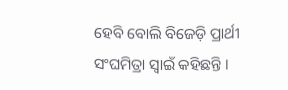ହେବି ବୋଲି ବିଜେଡ଼ି ପ୍ରାର୍ଥୀ ସଂଘମିତ୍ରା ସ୍ୱାଇଁ କହିଛନ୍ତି ।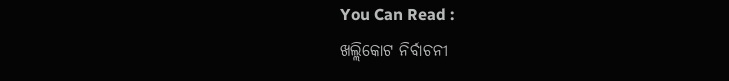You Can Read :
ଖଲ୍ଲିକୋଟ ନିର୍ବାଚନୀ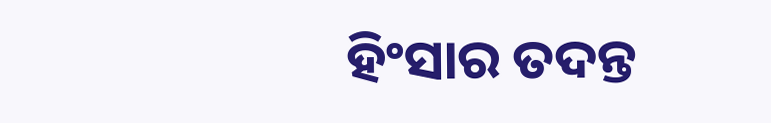ହିଂସାର ତଦନ୍ତ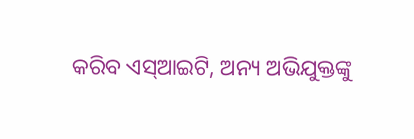କରିବ ଏସ୍ଆଇଟି, ଅନ୍ୟ ଅଭିଯୁକ୍ତଙ୍କୁ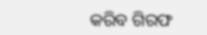କରିବ ଗିରଫ